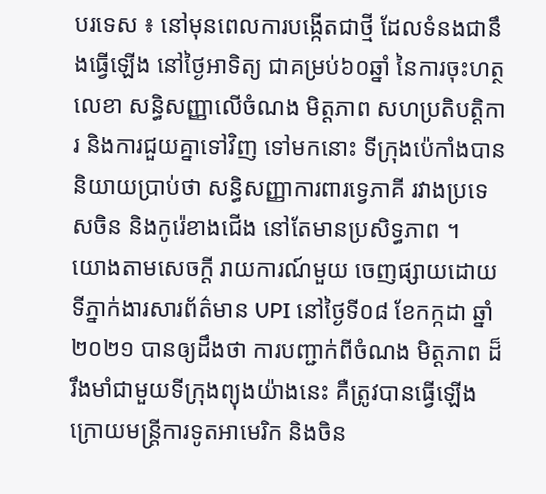បរទេស ៖ នៅមុនពេលការបង្កើតជាថ្មី ដែលទំនងជានឹងធ្វើឡើង នៅថ្ងៃអាទិត្យ ជាគម្រប់៦០ឆ្នាំ នៃការចុះហត្ថលេខា សន្ធិសញ្ញាលើចំណង មិត្តភាព សហប្រតិបត្តិការ និងការជួយគ្នាទៅវិញ ទៅមកនោះ ទីក្រុងប៉េកាំងបាននិយាយប្រាប់ថា សន្ធិសញ្ញាការពារទ្វេភាគី រវាងប្រទេសចិន និងកូរ៉េខាងជើង នៅតែមានប្រសិទ្ធភាព ។
យោងតាមសេចក្តី រាយការណ៍មួយ ចេញផ្សាយដោយទីភ្នាក់ងារសារព័ត៌មាន UPI នៅថ្ងៃទី០៨ ខែកក្កដា ឆ្នាំ២០២១ បានឲ្យដឹងថា ការបញ្ជាក់ពីចំណង មិត្តភាព ដ៏រឹងមាំជាមួយទីក្រុងព្យុងយ៉ាងនេះ គឺត្រូវបានធ្វើឡើង ក្រោយមន្ត្រីការទូតអាមេរិក និងចិន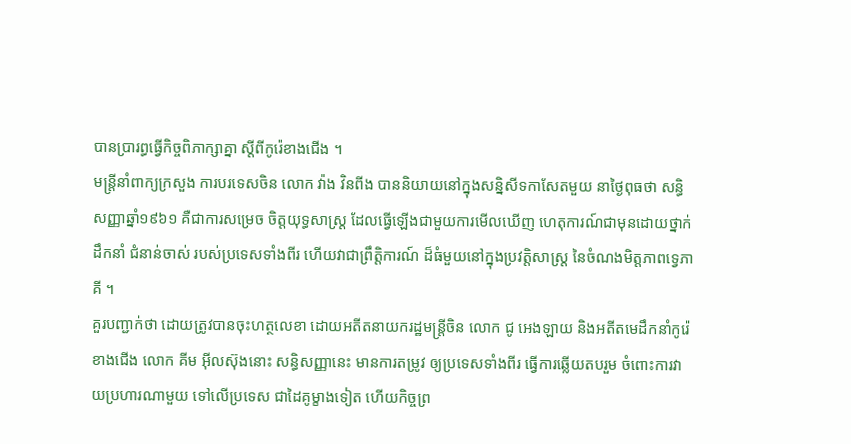បានប្រារព្ធធ្វើកិច្ចពិភាក្សាគ្នា ស្តីពីកូរ៉េខាងជើង ។
មន្ត្រីនាំពាក្យក្រសួង ការបរទេសចិន លោក វ៉ាង វិនពីង បាននិយាយនៅក្នុងសន្និសីទកាសែតមួយ នាថ្ងៃពុធថា សន្ធិសញ្ញាឆ្នាំ១៩៦១ គឺជាការសម្រេច ចិត្តយុទ្ធសាស្ត្រ ដែលធ្វើឡើងជាមួយការមើលឃើញ ហេតុការណ៍ជាមុនដោយថ្នាក់ដឹកនាំ ជំនាន់ចាស់ របស់ប្រទេសទាំងពីរ ហើយវាជាព្រឹត្តិការណ៍ ដ៏ធំមួយនៅក្នុងប្រវត្តិសាស្ត្រ នៃចំណងមិត្តភាពទ្វេភាគី ។
គួរបញ្ជាក់ថា ដោយត្រូវបានចុះហត្ថលេខា ដោយអតីតនាយករដ្ឋមន្ត្រីចិន លោក ជូ អេងឡាយ និងអតីតមេដឹកនាំកូរ៉េខាងជើង លោក គីម អ៊ីលស៊ុងនោះ សន្ធិសញ្ញានេះ មានការតម្រូវ ឲ្យប្រទេសទាំងពីរ ធ្វើការឆ្លើយតបរួម ចំពោះការវាយប្រហារណាមួយ ទៅលើប្រទេស ជាដៃគូម្ខាងទៀត ហើយកិច្ចព្រ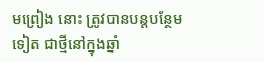មព្រៀង នោះ ត្រូវបានបន្តបន្ថែមទៀត ជាថ្មីនៅក្នុងឆ្នាំ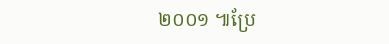២០០១ ៕ប្រែ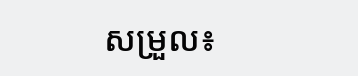សម្រួល៖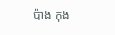ប៉ាង កុង